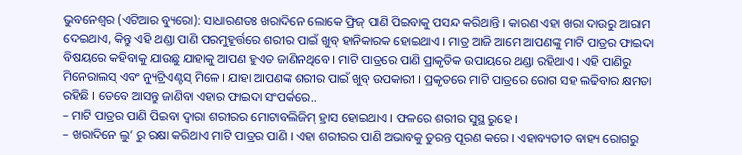ଭୁବନେଶ୍ୱର (ଏଟିଆର ବ୍ୟୁରୋ): ସାଧାରଣତଃ ଖରାଦିନେ ଲୋକେ ଫ୍ରିଜ୍ ପାଣି ପିଇବାକୁ ପସନ୍ଦ କରିଥାନ୍ତି । କାରଣ ଏହା ଖରା ଦାଉରୁ ଆରାମ ଦେଇଥାଏ, କିନ୍ତୁ ଏହି ଥଣ୍ଡା ପାଣି ପରମୁହୂର୍ତ୍ତରେ ଶରୀର ପାଇଁ ଖୁବ୍ ହାନିକାରକ ହୋଇଥାଏ । ମାତ୍ର ଆଜି ଆମେ ଆପଣଙ୍କୁ ମାଟି ପାତ୍ରର ଫାଇଦା ବିଷୟରେ କହିବାକୁ ଯାଉଛୁ ଯାହାକୁ ଆପଣ ହୁଏତ ଜାଣିନଥିବେ । ମାଟି ପାତ୍ରରେ ପାଣି ପ୍ରାକୃତିକ ଉପାୟରେ ଥଣ୍ଡା ରହିଥାଏ । ଏହି ପାଣିରୁ ମିନେରାଲସ୍ ଏବଂ ନ୍ୟୁଟ୍ରିଏଣ୍ଟସ୍ ମିଳେ । ଯାହା ଆପଣଙ୍କ ଶରୀର ପାଇଁ ଖୁବ୍ ଉପକାରୀ । ପ୍ରକୃତରେ ମାଟି ପାତ୍ରରେ ରୋଗ ସହ ଲଢିବାର କ୍ଷମତା ରହିଛି । ତେବେ ଆସନ୍ତୁ ଜାଣିବା ଏହାର ଫାଇଦା ସଂପର୍କରେ..
– ମାଟି ପାତ୍ରର ପାଣି ପିଇବା ଦ୍ୱାରା ଶରୀରର ମୋଟାବଲିଜିମ୍ ହ୍ରାସ ହୋଇଥାଏ । ଫଳରେ ଶରୀର ସୁସ୍ଥ ରୁହେ ।
– ଖରାଦିନେ ଲୁ’ ରୁ ରକ୍ଷା କରିଥାଏ ମାଟି ପାତ୍ରର ପାଣି । ଏହା ଶରୀରର ପାଣି ଅଭାବକୁ ତୁରନ୍ତ ପୂରଣ କରେ । ଏହାବ୍ୟତୀତ ବାହ୍ୟ ରୋଗରୁ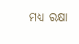ମଧ୍ୟ ରକ୍ଷା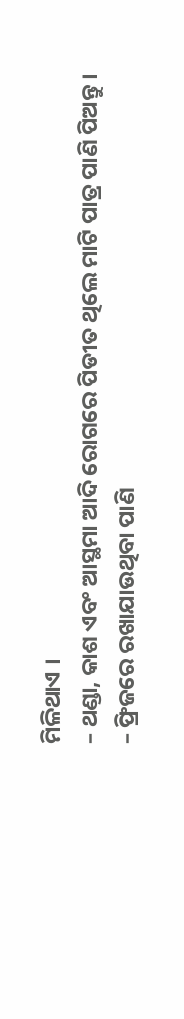ମିଳିଥାଏ ।
– ଥଣ୍ଡା, କାଶ ଏବଂ ଆସ୍ଥମା ଆଦି ରୋଗରେ ପିଡୀତ ଥିଲେ ମାଟି ପାତ୍ର ପାଣି ପିଅନ୍ତୁ ।
– ଫ୍ରିଜରେ ରଖାଯାଉଥିବା ପାଣି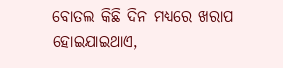ବୋତଲ କିଛି ଦିନ ମଧ୍ୟରେ ଖରାପ ହୋଇଯାଇଥାଏ,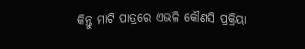କିନ୍ତୁ ମାଟି ପାତ୍ରରେ ଏଭଳି କୌଣସି ପ୍ରକ୍ରିୟା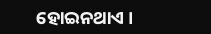ହୋଇନଥାଏ ।